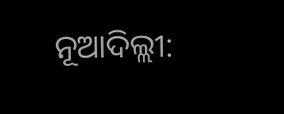ନୂଆଦିଲ୍ଲୀ: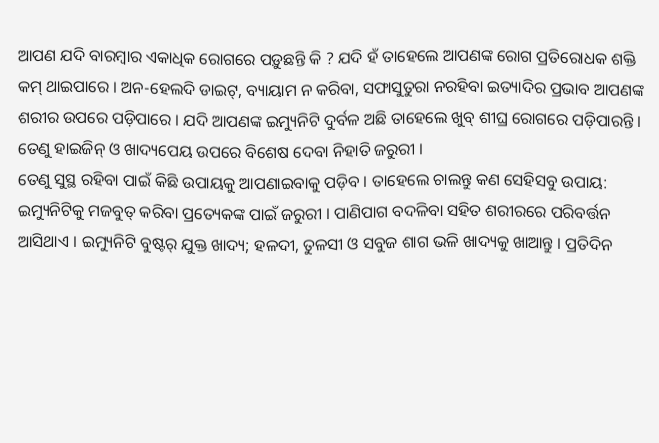ଆପଣ ଯଦି ବାରମ୍ବାର ଏକାଧିକ ରୋଗରେ ପଡ଼ୁଛନ୍ତି କି ? ଯଦି ହଁ ତାହେଲେ ଆପଣଙ୍କ ରୋଗ ପ୍ରତିରୋଧକ ଶକ୍ତି କମ୍ ଥାଇପାରେ । ଅନ-ହେଲଦି ଡାଇଟ୍, ବ୍ୟାୟାମ ନ କରିବା, ସଫାସୁତୁରା ନରହିବା ଇତ୍ୟାଦିର ପ୍ରଭାବ ଆପଣଙ୍କ ଶରୀର ଉପରେ ପଡ଼ିପାରେ । ଯଦି ଆପଣଙ୍କ ଇମ୍ୟୁନିଟି ଦୁର୍ବଳ ଅଛି ତାହେଲେ ଖୁବ୍ ଶୀଘ୍ର ରୋଗରେ ପଡ଼ିପାରନ୍ତି । ତେଣୁ ହାଇଜିନ୍ ଓ ଖାଦ୍ୟପେୟ ଉପରେ ବିଶେଷ ଦେବା ନିହାତି ଜରୁରୀ ।
ତେଣୁ ସୁସ୍ଥ ରହିବା ପାଇଁ କିଛି ଉପାୟକୁ ଆପଣାଇବାକୁ ପଡ଼ିବ । ତାହେଲେ ଚାଲନ୍ତୁ କଣ ସେହିସବୁ ଉପାୟ:
ଇମ୍ୟୁନିଟିକୁ ମଜବୁତ୍ କରିବା ପ୍ରତ୍ୟେକଙ୍କ ପାଇଁ ଜରୁରୀ । ପାଣିପାଗ ବଦଳିବା ସହିତ ଶରୀରରେ ପରିବର୍ତ୍ତନ ଆସିଥାଏ । ଇମ୍ୟୁନିଟି ବୁଷ୍ଟର୍ ଯୁକ୍ତ ଖାଦ୍ୟ; ହଳଦୀ, ତୁଳସୀ ଓ ସବୁଜ ଶାଗ ଭଳି ଖାଦ୍ୟକୁ ଖାଆନ୍ତୁ । ପ୍ରତିଦିନ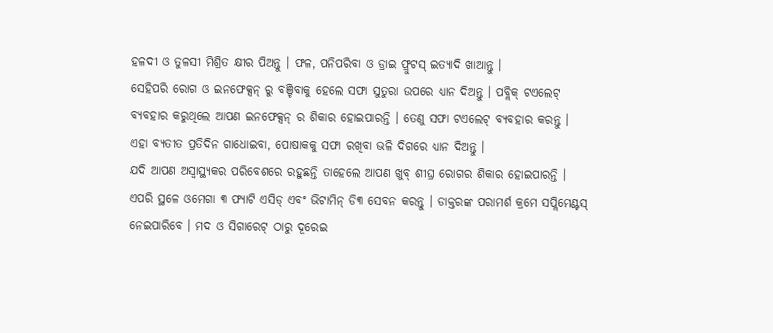ହଳଦୀ ଓ ତୁଳସୀ ମିଶ୍ରିତ କ୍ଷୀର ପିଅନ୍ତୁ । ଫଳ, ପନିପରିବା ଓ ଡ୍ରାଇ ଫ୍ରୁଟସ୍ ଇତ୍ୟାଦି ଖାଆନ୍ତୁ ।
ସେହିପରି ରୋଗ ଓ ଇନଫେକ୍ସନ୍ ରୁ ବଞ୍ଚିବାକୁ ହେଲେ ସଫା ସୁତୁରା ଉପରେ ଧ୍ୟାନ ଦିଅନ୍ତୁ । ପବ୍ଲିକ୍ ଟଏଲେଟ୍ ବ୍ୟବହାର କରୁଥିଲେ ଆପଣ ଇନଫେକ୍ସନ୍ ର ଶିକାର ହୋଇପାରନ୍ତି । ତେଣୁ ସଫା ଟଏଲେଟ୍ ବ୍ୟବହାର କରନ୍ତୁ । ଏହା ବ୍ୟତୀତ ପ୍ରତିଦିନ ଗାଧୋଇବା, ପୋଷାକକୁ ସଫା ରଖିବା ଭଳି ଦିଗରେ ଧ୍ୟାନ ଦିଅନ୍ତୁ ।
ଯଦି ଆପଣ ଅସ୍ୱାସ୍ଥ୍ୟକର ପରିବେଶରେ ରହୁଛନ୍ତି ତାହେଲେ ଆପଣ ଖୁବ୍ ଶୀଘ୍ର ରୋଗର ଶିକାର ହୋଇପାରନ୍ତି । ଏପରି ସ୍ଥଳେ ଓମେଗା ୩ ଫ୍ୟାଟି ଏସିଡ୍ ଏବଂ ଭିଟାମିନ୍ ଡି୩ ସେବନ କରନ୍ତୁ । ଡାକ୍ତରଙ୍କ ପରାମର୍ଶ କ୍ରମେ ସପ୍ଲିମେଣ୍ଟସ୍ ନେଇପାରିବେ । ମଦ ଓ ସିଗାରେଟ୍ ଠାରୁ ଦୂରେଇ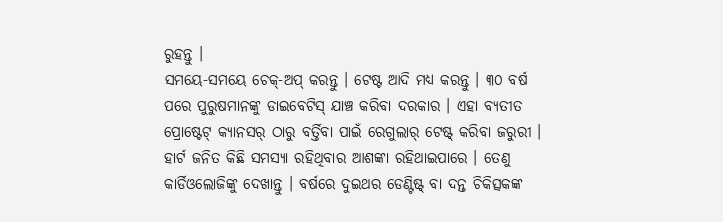ରୁହନ୍ତୁ ।
ସମୟେ-ସମୟେ ଚେକ୍-ଅପ୍ କରନ୍ତୁ । ଟେଷ୍ଟ ଆଦି ମଧ୍ୟ କରନ୍ତୁ । ୩୦ ବର୍ଷ ପରେ ପୁରୁଷମାନଙ୍କୁ ଡାଇବେଟିସ୍ ଯାଞ୍ଚ କରିବା ଦରକାର । ଏହା ବ୍ୟତୀତ ପ୍ରୋଷ୍ଟେଟ୍ କ୍ୟାନସର୍ ଠାରୁ ବର୍ତ୍ତିବା ପାଇଁ ରେଗୁଲାର୍ ଟେଷ୍ଟ୍ କରିବା ଜରୁରୀ । ହାର୍ଟ ଜନିତ କିଛି ସମସ୍ୟା ରହିଥିବାର ଆଶଙ୍କା ରହିଥାଇପାରେ । ତେଣୁ କାର୍ଡିଓଲୋଜିଙ୍କୁ ଦେଖାନ୍ତୁ । ବର୍ଷରେ ଦୁଇଥର ଡେଣ୍ଟିଷ୍ଟ୍ ବା ଦନ୍ତ ଚିକିତ୍ସକଙ୍କ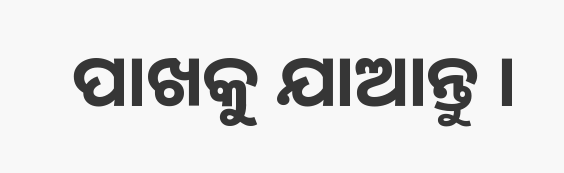ପାଖକୁ ଯାଆନ୍ତୁ ।